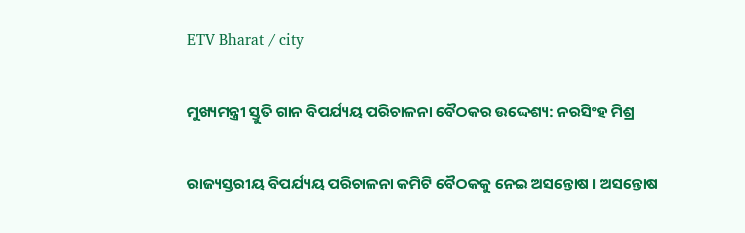ETV Bharat / city

ମୁଖ୍ୟମନ୍ତ୍ରୀ ସ୍ତୁତି ଗାନ ବିପର୍ଯ୍ୟୟ ପରିଚାଳନା ବୈଠକର ଉଦ୍ଦେଶ୍ୟ: ନରସିଂହ ମିଶ୍ର

ରାଜ୍ୟସ୍ତରୀୟ ବିପର୍ଯ୍ୟୟ ପରିଚାଳନା କମିଟି ବୈଠକକୁ ନେଇ ଅସନ୍ତୋଷ । ଅସନ୍ତୋଷ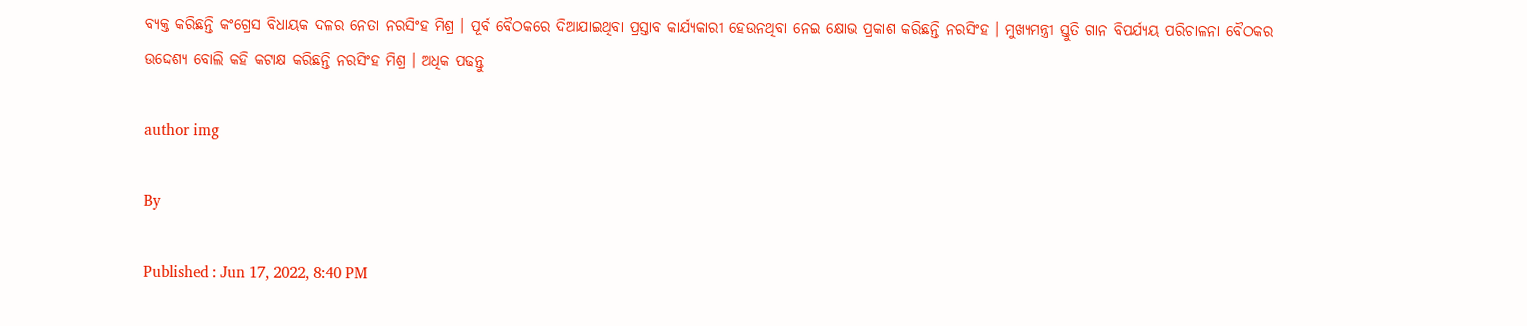ବ୍ୟକ୍ତ କରିଛନ୍ତି କଂଗ୍ରେସ ବିଧାୟକ ଦଳର ନେତା ନରସିଂହ ମିଶ୍ର । ପୂର୍ବ ବୈଠକରେ ଦିଆଯାଇଥିବା ପ୍ରସ୍ତାବ କାର୍ଯ୍ୟକାରୀ ହେଉନଥିବା ନେଇ କ୍ଷୋଭ ପ୍ରକାଶ କରିଛନ୍ତି ନରସିଂହ । ମୁଖ୍ୟମନ୍ତ୍ରୀ ସ୍ତୁତି ଗାନ ବିପର୍ଯ୍ୟୟ ପରିଚାଳନା ବୈଠକର ଉଦ୍ଦେଶ୍ୟ ବୋଲି କହି କଟାକ୍ଷ କରିଛନ୍ତି ନରସିଂହ ମିଶ୍ର । ଅଧିକ ପଢନ୍ତୁ

author img

By

Published : Jun 17, 2022, 8:40 PM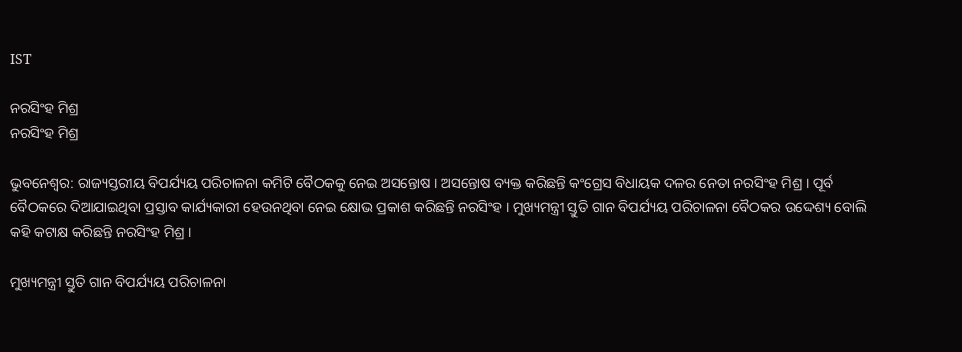IST

ନରସିଂହ ମିଶ୍ର
ନରସିଂହ ମିଶ୍ର

ଭୁବନେଶ୍ବର: ରାଜ୍ୟସ୍ତରୀୟ ବିପର୍ଯ୍ୟୟ ପରିଚାଳନା କମିଟି ବୈଠକକୁ ନେଇ ଅସନ୍ତୋଷ । ଅସନ୍ତୋଷ ବ୍ୟକ୍ତ କରିଛନ୍ତି କଂଗ୍ରେସ ବିଧାୟକ ଦଳର ନେତା ନରସିଂହ ମିଶ୍ର । ପୂର୍ବ ବୈଠକରେ ଦିଆଯାଇଥିବା ପ୍ରସ୍ତାବ କାର୍ଯ୍ୟକାରୀ ହେଉନଥିବା ନେଇ କ୍ଷୋଭ ପ୍ରକାଶ କରିଛନ୍ତି ନରସିଂହ । ମୁଖ୍ୟମନ୍ତ୍ରୀ ସ୍ତୁତି ଗାନ ବିପର୍ଯ୍ୟୟ ପରିଚାଳନା ବୈଠକର ଉଦ୍ଦେଶ୍ୟ ବୋଲି କହି କଟାକ୍ଷ କରିଛନ୍ତି ନରସିଂହ ମିଶ୍ର ।

ମୁଖ୍ୟମନ୍ତ୍ରୀ ସ୍ତୁତି ଗାନ ବିପର୍ଯ୍ୟୟ ପରିଚାଳନା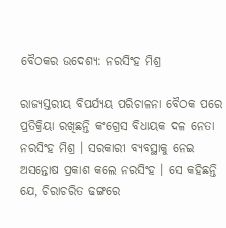ବୈଠକର ଉଦେଶ୍ୟ: ନରସିଂହ ମିଶ୍ର

ରାଜ୍ୟସ୍ତରୀୟ ବିପର୍ଯ୍ୟୟ ପରିଚାଳନା ବୈଠକ ପରେ ପ୍ରତିକ୍ରିୟା ରଖିଛନ୍ତି କଂଗ୍ରେସ ବିଧାୟକ ଦଳ ନେତା ନରସିଂହ ମିଶ୍ର । ସରକାରୀ ବ୍ୟବସ୍ଥାକୁ ନେଇ ଅସନ୍ତୋଷ ପ୍ରକାଶ କଲେ ନରସିଂହ । ସେ କହିଛନ୍ତି ଯେ, ଚିରାଚରିତ ଢଙ୍ଗରେ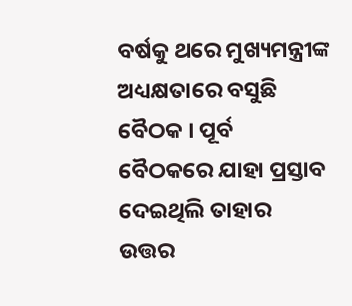ବର୍ଷକୁ ଥରେ ମୁଖ୍ୟମନ୍ତ୍ରୀଙ୍କ ଅଧ୍ୟକ୍ଷତାରେ ବସୁଛି ବୈଠକ । ପୂର୍ବ ବୈଠକରେ ଯାହା ପ୍ରସ୍ତାବ ଦେଇଥିଲି ତାହାର ଉତ୍ତର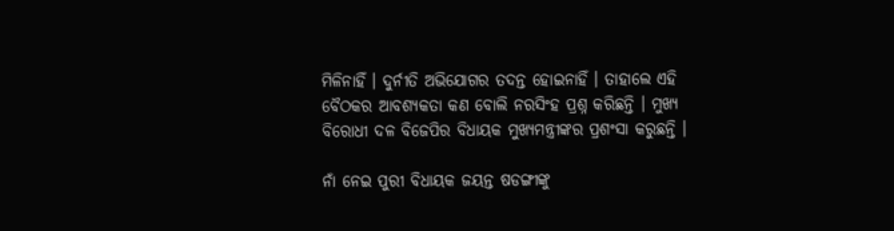ମିଳିନାହିଁ । ଦୁର୍ନୀତି ଅଭିଯୋଗର ତଦନ୍ତ ହୋଇନାହିଁ । ତାହାଲେ ଏହି ବୈଠକର ଆବଶ୍ୟକତା କଣ ବୋଲି ନରସିଂହ ପ୍ରଶ୍ନ କରିଛନ୍ତି । ମୁଖ୍ୟ ବିରୋଧୀ ଦଳ ବିଜେପିର ବିଧାୟକ ମୁଖ୍ୟମନ୍ତ୍ରୀଙ୍କର ପ୍ରଶଂସା କରୁଛନ୍ତି ।

ନାଁ ନେଇ ପୁରୀ ବିଧାୟକ ଜୟନ୍ତ ଷଡଙ୍ଗୀଙ୍କୁ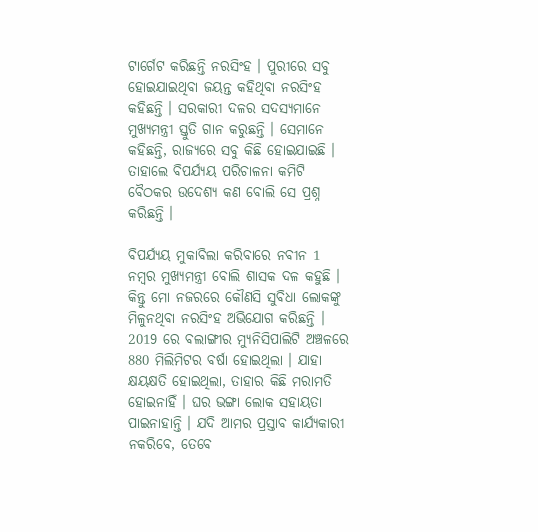ଟାର୍ଗେଟ କରିଛନ୍ତି ନରସିଂହ । ପୁରୀରେ ସବୁ ହୋଇଯାଇଥିବା ଜୟନ୍ତ କହିଥିବା ନରସିଂହ କହିଛନ୍ତି । ସରକାରୀ ଦଳର ସଦସ୍ୟମାନେ ମୁଖ୍ୟମନ୍ତ୍ରୀ ସ୍ତୁତି ଗାନ କରୁଛନ୍ତି । ସେମାନେ କହିଛନ୍ତି, ରାଜ୍ୟରେ ସବୁ କିଛି ହୋଇଯାଇଛି । ତାହାଲେ ବିପର୍ଯ୍ୟୟ ପରିଚାଳନା କମିଟି ବୈଠକର ଉଦେଶ୍ୟ କଣ ବୋଲି ସେ ପ୍ରଶ୍ନ କରିଛନ୍ତି ।

ବିପର୍ଯ୍ୟୟ ମୁକାବିଲା କରିବାରେ ନବୀନ 1 ନମ୍ବର ମୁଖ୍ୟମନ୍ତ୍ରୀ ବୋଲି ଶାସକ ଦଳ କହୁଛି । କିନ୍ତୁ ମୋ ନଜରରେ କୌଣସି ସୁବିଧା ଲୋକଙ୍କୁ ମିଳୁନଥିବା ନରସିଂହ ଅଭିଯୋଗ କରିଛନ୍ତି । 2019 ରେ ବଲାଙ୍ଗୀର ମ୍ୟୁନିସିପାଲିଟି ଅଞ୍ଚଳରେ 880 ମିଲିମିଟର ବର୍ଷା ହୋଇଥିଲା । ଯାହା କ୍ଷୟକ୍ଷତି ହୋଇଥିଲା, ତାହାର କିଛି ମରାମତି ହୋଇନାହିଁ । ଘର ଭଙ୍ଗା ଲୋକ ସହାୟତା ପାଇନାହାନ୍ତି । ଯଦି ଆମର ପ୍ରସ୍ତାବ କାର୍ଯ୍ୟକାରୀ ନକରିବେ, ତେବେ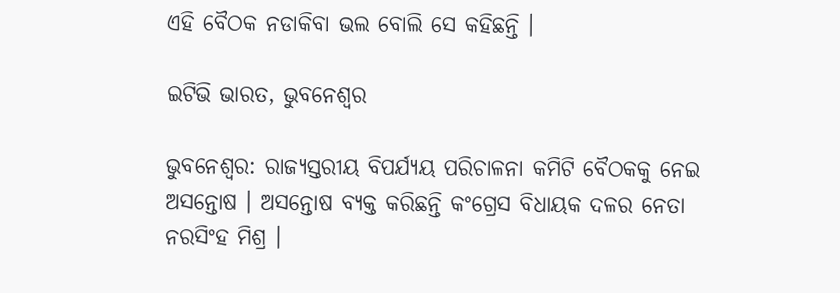ଏହି ବୈଠକ ନଡାକିବା ଭଲ ବୋଲି ସେ କହିଛନ୍ତି ।

ଇଟିଭି ଭାରତ, ଭୁବନେଶ୍ବର

ଭୁବନେଶ୍ବର: ରାଜ୍ୟସ୍ତରୀୟ ବିପର୍ଯ୍ୟୟ ପରିଚାଳନା କମିଟି ବୈଠକକୁ ନେଇ ଅସନ୍ତୋଷ । ଅସନ୍ତୋଷ ବ୍ୟକ୍ତ କରିଛନ୍ତି କଂଗ୍ରେସ ବିଧାୟକ ଦଳର ନେତା ନରସିଂହ ମିଶ୍ର ।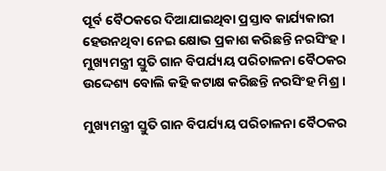ପୂର୍ବ ବୈଠକରେ ଦିଆଯାଇଥିବା ପ୍ରସ୍ତାବ କାର୍ଯ୍ୟକାରୀ ହେଉନଥିବା ନେଇ କ୍ଷୋଭ ପ୍ରକାଶ କରିଛନ୍ତି ନରସିଂହ । ମୁଖ୍ୟମନ୍ତ୍ରୀ ସ୍ତୁତି ଗାନ ବିପର୍ଯ୍ୟୟ ପରିଚାଳନା ବୈଠକର ଉଦ୍ଦେଶ୍ୟ ବୋଲି କହି କଟାକ୍ଷ କରିଛନ୍ତି ନରସିଂହ ମିଶ୍ର ।

ମୁଖ୍ୟମନ୍ତ୍ରୀ ସ୍ତୁତି ଗାନ ବିପର୍ଯ୍ୟୟ ପରିଚାଳନା ବୈଠକର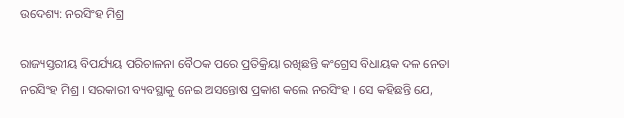ଉଦେଶ୍ୟ: ନରସିଂହ ମିଶ୍ର

ରାଜ୍ୟସ୍ତରୀୟ ବିପର୍ଯ୍ୟୟ ପରିଚାଳନା ବୈଠକ ପରେ ପ୍ରତିକ୍ରିୟା ରଖିଛନ୍ତି କଂଗ୍ରେସ ବିଧାୟକ ଦଳ ନେତା ନରସିଂହ ମିଶ୍ର । ସରକାରୀ ବ୍ୟବସ୍ଥାକୁ ନେଇ ଅସନ୍ତୋଷ ପ୍ରକାଶ କଲେ ନରସିଂହ । ସେ କହିଛନ୍ତି ଯେ,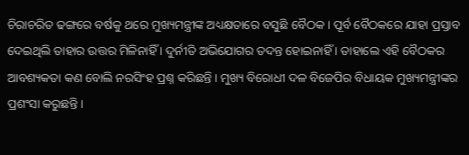ଚିରାଚରିତ ଢଙ୍ଗରେ ବର୍ଷକୁ ଥରେ ମୁଖ୍ୟମନ୍ତ୍ରୀଙ୍କ ଅଧ୍ୟକ୍ଷତାରେ ବସୁଛି ବୈଠକ । ପୂର୍ବ ବୈଠକରେ ଯାହା ପ୍ରସ୍ତାବ ଦେଇଥିଲି ତାହାର ଉତ୍ତର ମିଳିନାହିଁ । ଦୁର୍ନୀତି ଅଭିଯୋଗର ତଦନ୍ତ ହୋଇନାହିଁ । ତାହାଲେ ଏହି ବୈଠକର ଆବଶ୍ୟକତା କଣ ବୋଲି ନରସିଂହ ପ୍ରଶ୍ନ କରିଛନ୍ତି । ମୁଖ୍ୟ ବିରୋଧୀ ଦଳ ବିଜେପିର ବିଧାୟକ ମୁଖ୍ୟମନ୍ତ୍ରୀଙ୍କର ପ୍ରଶଂସା କରୁଛନ୍ତି ।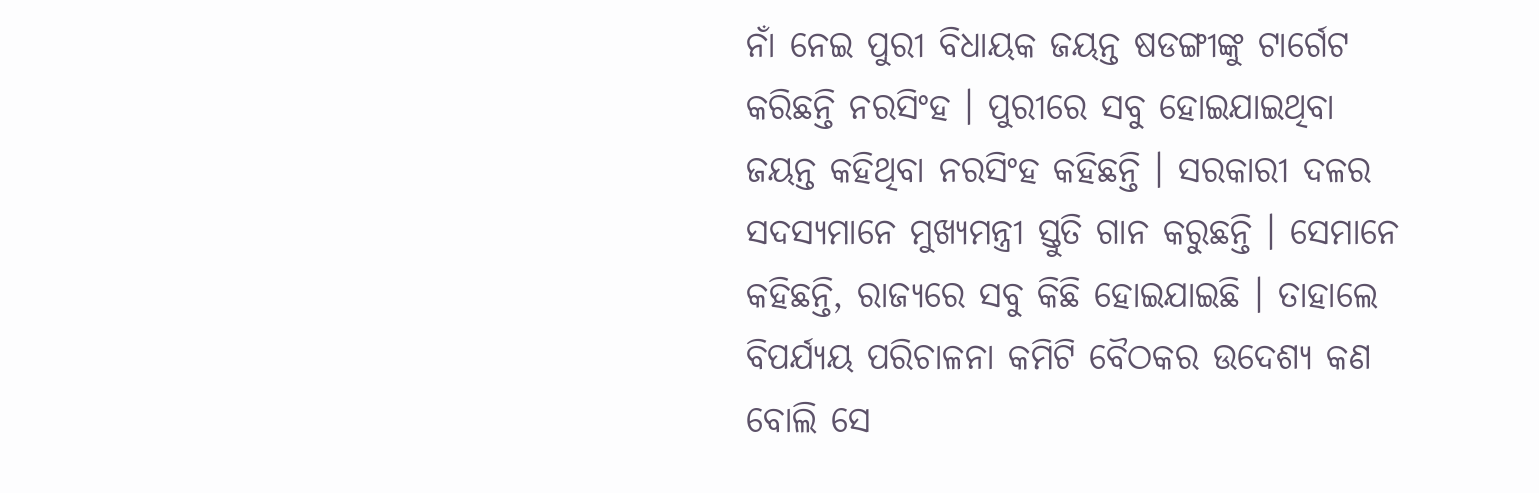ନାଁ ନେଇ ପୁରୀ ବିଧାୟକ ଜୟନ୍ତ ଷଡଙ୍ଗୀଙ୍କୁ ଟାର୍ଗେଟ କରିଛନ୍ତି ନରସିଂହ । ପୁରୀରେ ସବୁ ହୋଇଯାଇଥିବା ଜୟନ୍ତ କହିଥିବା ନରସିଂହ କହିଛନ୍ତି । ସରକାରୀ ଦଳର ସଦସ୍ୟମାନେ ମୁଖ୍ୟମନ୍ତ୍ରୀ ସ୍ତୁତି ଗାନ କରୁଛନ୍ତି । ସେମାନେ କହିଛନ୍ତି, ରାଜ୍ୟରେ ସବୁ କିଛି ହୋଇଯାଇଛି । ତାହାଲେ ବିପର୍ଯ୍ୟୟ ପରିଚାଳନା କମିଟି ବୈଠକର ଉଦେଶ୍ୟ କଣ ବୋଲି ସେ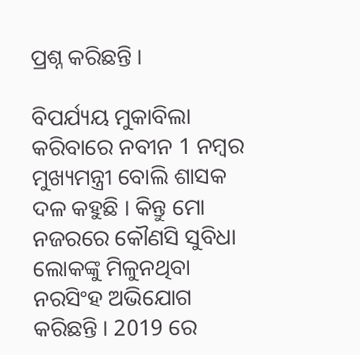ପ୍ରଶ୍ନ କରିଛନ୍ତି ।

ବିପର୍ଯ୍ୟୟ ମୁକାବିଲା କରିବାରେ ନବୀନ 1 ନମ୍ବର ମୁଖ୍ୟମନ୍ତ୍ରୀ ବୋଲି ଶାସକ ଦଳ କହୁଛି । କିନ୍ତୁ ମୋ ନଜରରେ କୌଣସି ସୁବିଧା ଲୋକଙ୍କୁ ମିଳୁନଥିବା ନରସିଂହ ଅଭିଯୋଗ କରିଛନ୍ତି । 2019 ରେ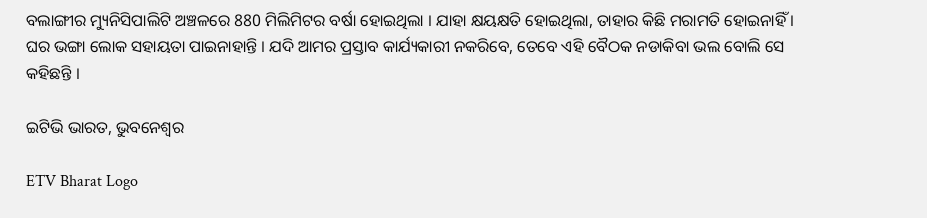ବଲାଙ୍ଗୀର ମ୍ୟୁନିସିପାଲିଟି ଅଞ୍ଚଳରେ 880 ମିଲିମିଟର ବର୍ଷା ହୋଇଥିଲା । ଯାହା କ୍ଷୟକ୍ଷତି ହୋଇଥିଲା, ତାହାର କିଛି ମରାମତି ହୋଇନାହିଁ । ଘର ଭଙ୍ଗା ଲୋକ ସହାୟତା ପାଇନାହାନ୍ତି । ଯଦି ଆମର ପ୍ରସ୍ତାବ କାର୍ଯ୍ୟକାରୀ ନକରିବେ, ତେବେ ଏହି ବୈଠକ ନଡାକିବା ଭଲ ବୋଲି ସେ କହିଛନ୍ତି ।

ଇଟିଭି ଭାରତ, ଭୁବନେଶ୍ବର

ETV Bharat Logo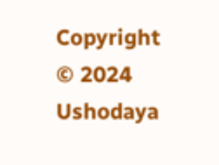Copyright © 2024 Ushodaya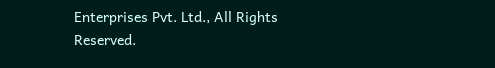Enterprises Pvt. Ltd., All Rights Reserved.